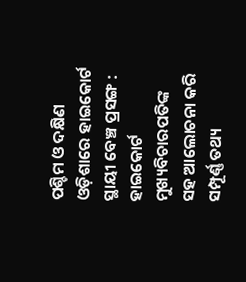ପଶ୍ଚିମ ଓ ଦକ୍ଷିଣ ଓଡ଼ିଶାରେ ହାଇକୋର୍ଟ ସ୍ଥାୟୀ ବେଞ୍ଚ ପ୍ରସଙ୍ଗ : ହାଇକୋର୍ଟ ମୁଖ୍ୟବିଚାରପତିଙ୍କ ସହ ଆଲୋଚନା କରି ସମ୍ପୂର୍ଣ୍ଣ ତଥ୍ୟ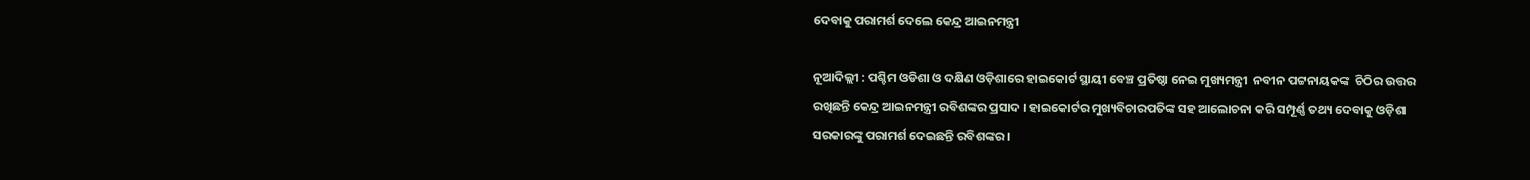ଦେବାକୁ ପରାମର୍ଶ ଦେଲେ କେନ୍ଦ୍ର ଆଇନମନ୍ତ୍ରୀ

ନୂଆଦିଲ୍ଲୀ : ପଶ୍ଚିମ ଓଡିଶା ଓ ଦକ୍ଷିଣ ଓଡ଼ିଶାରେ ହାଇକୋର୍ଟ ସ୍ଥାୟୀ ବେଞ୍ଚ ପ୍ରତିଷ୍ଠା ନେଇ ମୁଖ୍ୟମନ୍ତ୍ରୀ  ନବୀନ ପଟ୍ଟନାୟକଙ୍କ  ଚିଠିର ଉତ୍ତର ରଖିଛନ୍ତି କେନ୍ଦ୍ର ଆଇନମନ୍ତ୍ରୀ ରବିଶଙ୍କର ପ୍ରସାଦ । ହାଇକୋର୍ଟର ମୁଖ୍ୟବିଚାରପତିଙ୍କ ସହ ଆଲୋଚନା କରି ସମ୍ପୂର୍ଣ୍ଣ ତଥ୍ୟ ଦେବାକୁ ଓଡ଼ିଶା ସରକାରଙ୍କୁ ପରାମର୍ଶ ଦେଇଛନ୍ତି ରବିଶଙ୍କର ।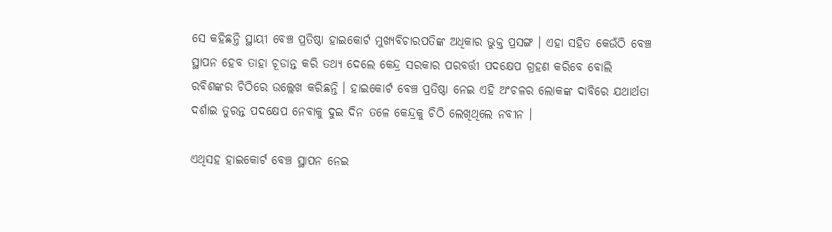ସେ କହିଛନ୍ତି ସ୍ଥାୟୀ ବେଞ୍ଚ ପ୍ରତିଷ୍ଠା ହାଇକୋର୍ଟ ମୁଖ୍ୟବିଚାରପତିଙ୍କ ଅଧିକାର ଭୁକ୍ତ ପ୍ରସଙ୍ଗ । ଏହା ସହିତ କେଉଁଠି ବେଞ୍ଚ ସ୍ଥାପନ ହେବ ତାହା ଚୂଡାନ୍ତ କରି ତଥ୍ୟ ଦେଲେ କେନ୍ଦ୍ର ସରକାର ପରବର୍ତ୍ତୀ ପଦକ୍ଷେପ ଗ୍ରହଣ କରିବେ ବୋଲି ରବିଶଙ୍କର ଚିଠିରେ ଉଲ୍ଲେଖ କରିଛନ୍ତି । ହାଇକୋର୍ଟ ବେଞ୍ଚ ପ୍ରତିଷ୍ଠା ନେଇ ଏହି ଅଂଚଳର ଲୋକଙ୍କ ଦାବିରେ ଯଥାର୍ଥତା ଦର୍ଶାଇ ତୁରନ୍ତ ପଦକ୍ଷେପ ନେବାକୁ ଦୁଇ ଦିନ ତଳେ କେନ୍ଦ୍ରକୁ ଚିଠି ଲେଖିଥିଲେ ନବୀନ ।

ଏଥିସହ ହାଇକୋର୍ଟ ବେଞ୍ଚ ସ୍ଥାପନ ନେଇ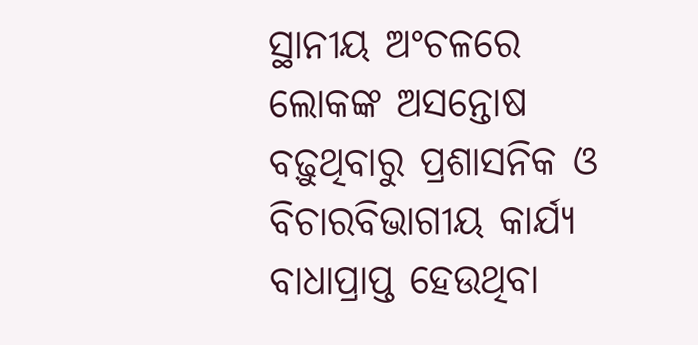ସ୍ଥାନୀୟ ଅଂଚଳରେ ଲୋକଙ୍କ ଅସନ୍ତୋଷ ବଢ଼ୁଥିବାରୁ ପ୍ରଶାସନିକ ଓ ବିଚାରବିଭାଗୀୟ କାର୍ଯ୍ୟ ବାଧାପ୍ରାପ୍ତ ହେଉଥିବା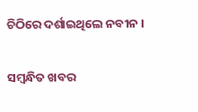ଚିଠିରେ ଦର୍ଶାଇଥିଲେ ନବୀନ ।

ସମ୍ବନ୍ଧିତ ଖବର